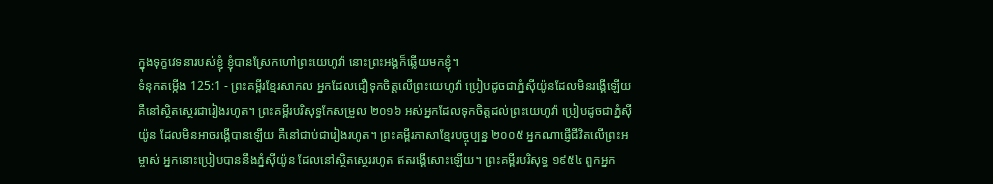ក្នុងទុក្ខវេទនារបស់ខ្ញុំ ខ្ញុំបានស្រែកហៅព្រះយេហូវ៉ា នោះព្រះអង្គក៏ឆ្លើយមកខ្ញុំ។
ទំនុកតម្កើង 125:1 - ព្រះគម្ពីរខ្មែរសាកល អ្នកដែលជឿទុកចិត្តលើព្រះយេហូវ៉ា ប្រៀបដូចជាភ្នំស៊ីយ៉ូនដែលមិនរង្គើឡើយ គឺនៅស្ថិតស្ថេរជារៀងរហូត។ ព្រះគម្ពីរបរិសុទ្ធកែសម្រួល ២០១៦ អស់អ្នកដែលទុកចិត្តដល់ព្រះយេហូវ៉ា ប្រៀបដូចជាភ្នំស៊ីយ៉ូន ដែលមិនអាចរង្គើបានឡើយ គឺនៅជាប់ជារៀងរហូត។ ព្រះគម្ពីរភាសាខ្មែរបច្ចុប្បន្ន ២០០៥ អ្នកណាផ្ញើជីវិតលើព្រះអម្ចាស់ អ្នកនោះប្រៀបបាននឹងភ្នំស៊ីយ៉ូន ដែលនៅស្ថិតស្ថេររហូត ឥតរង្គើសោះឡើយ។ ព្រះគម្ពីរបរិសុទ្ធ ១៩៥៤ ពួកអ្នក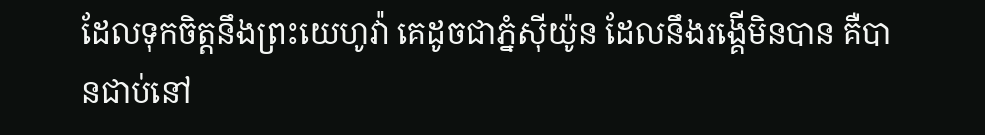ដែលទុកចិត្តនឹងព្រះយេហូវ៉ា គេដូចជាភ្នំស៊ីយ៉ូន ដែលនឹងរង្គើមិនបាន គឺបានជាប់នៅ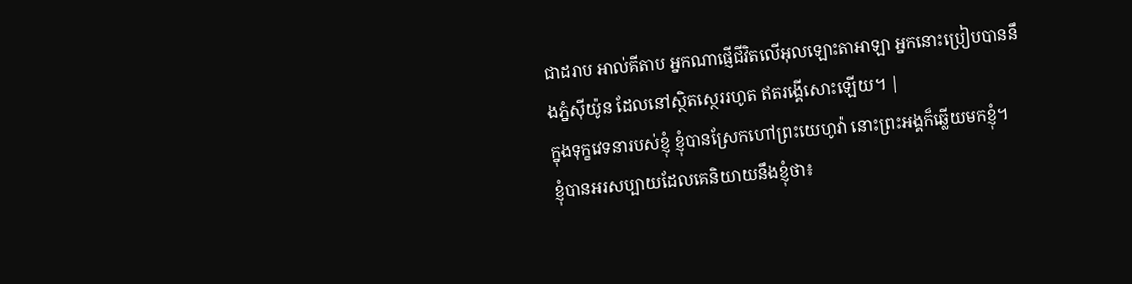ជាដរាប អាល់គីតាប អ្នកណាផ្ញើជីវិតលើអុលឡោះតាអាឡា អ្នកនោះប្រៀបបាននឹងភ្នំស៊ីយ៉ូន ដែលនៅស្ថិតស្ថេររហូត ឥតរង្គើសោះឡើយ។ |
ក្នុងទុក្ខវេទនារបស់ខ្ញុំ ខ្ញុំបានស្រែកហៅព្រះយេហូវ៉ា នោះព្រះអង្គក៏ឆ្លើយមកខ្ញុំ។
ខ្ញុំបានអរសប្បាយដែលគេនិយាយនឹងខ្ញុំថា៖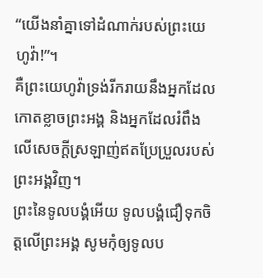“យើងនាំគ្នាទៅដំណាក់របស់ព្រះយេហូវ៉ា!”។
គឺព្រះយេហូវ៉ាទ្រង់រីករាយនឹងអ្នកដែលកោតខ្លាចព្រះអង្គ និងអ្នកដែលរំពឹងលើសេចក្ដីស្រឡាញ់ឥតប្រែប្រួលរបស់ព្រះអង្គវិញ។
ព្រះនៃទូលបង្គំអើយ ទូលបង្គំជឿទុកចិត្តលើព្រះអង្គ សូមកុំឲ្យទូលប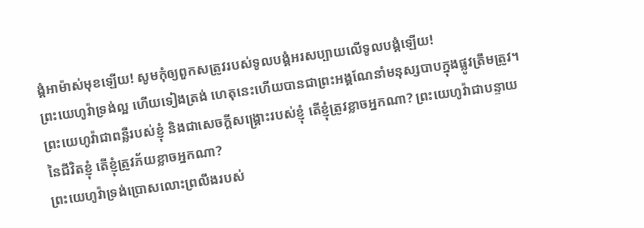ង្គំអាម៉ាស់មុខឡើយ! សូមកុំឲ្យពួកសត្រូវរបស់ទូលបង្គំអរសប្បាយលើទូលបង្គំឡើយ!
ព្រះយេហូវ៉ាទ្រង់ល្អ ហើយទៀងត្រង់ ហេតុនេះហើយបានជាព្រះអង្គណែនាំមនុស្សបាបក្នុងផ្លូវត្រឹមត្រូវ។
ព្រះយេហូវ៉ាជាពន្លឺរបស់ខ្ញុំ និងជាសេចក្ដីសង្គ្រោះរបស់ខ្ញុំ តើខ្ញុំត្រូវខ្លាចអ្នកណា? ព្រះយេហូវ៉ាជាបន្ទាយនៃជីវិតខ្ញុំ តើខ្ញុំត្រូវភ័យខ្លាចអ្នកណា?
ព្រះយេហូវ៉ាទ្រង់ប្រោសលោះព្រលឹងរបស់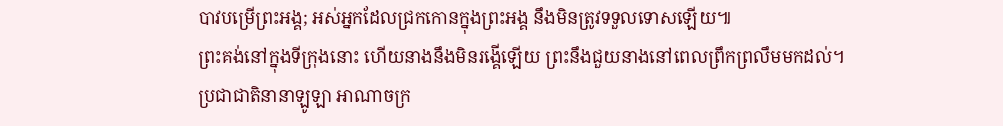បាវបម្រើព្រះអង្គ; អស់អ្នកដែលជ្រកកោនក្នុងព្រះអង្គ នឹងមិនត្រូវទទួលទោសឡើយ៕
ព្រះគង់នៅក្នុងទីក្រុងនោះ ហើយនាងនឹងមិនរង្គើឡើយ ព្រះនឹងជួយនាងនៅពេលព្រឹកព្រលឹមមកដល់។
ប្រជាជាតិនានាឡូឡា អាណាចក្រ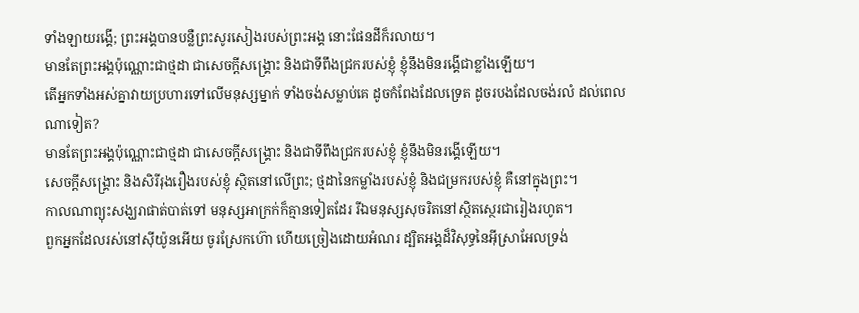ទាំងឡាយរង្គើ; ព្រះអង្គបានបន្លឺព្រះសូរសៀងរបស់ព្រះអង្គ នោះផែនដីក៏រលាយ។
មានតែព្រះអង្គប៉ុណ្ណោះជាថ្មដា ជាសេចក្ដីសង្គ្រោះ និងជាទីពឹងជ្រករបស់ខ្ញុំ ខ្ញុំនឹងមិនរង្គើជាខ្លាំងឡើយ។
តើអ្នកទាំងអស់គ្នាវាយប្រហារទៅលើមនុស្សម្នាក់ ទាំងចង់សម្លាប់គេ ដូចកំពែងដែលទ្រេត ដូចរបងដែលចង់រលំ ដល់ពេលណាទៀត?
មានតែព្រះអង្គប៉ុណ្ណោះជាថ្មដា ជាសេចក្ដីសង្គ្រោះ និងជាទីពឹងជ្រករបស់ខ្ញុំ ខ្ញុំនឹងមិនរង្គើឡើយ។
សេចក្ដីសង្គ្រោះ និងសិរីរុងរឿងរបស់ខ្ញុំ ស្ថិតនៅលើព្រះ; ថ្មដានៃកម្លាំងរបស់ខ្ញុំ និងជម្រករបស់ខ្ញុំ គឺនៅក្នុងព្រះ។
កាលណាព្យុះសង្ឃរាផាត់បាត់ទៅ មនុស្សអាក្រក់ក៏គ្មានទៀតដែរ រីឯមនុស្សសុចរិតនៅស្ថិតស្ថេរជារៀងរហូត។
ពួកអ្នកដែលរស់នៅស៊ីយ៉ូនអើយ ចូរស្រែកហ៊ោ ហើយច្រៀងដោយអំណរ ដ្បិតអង្គដ៏វិសុទ្ធនៃអ៊ីស្រាអែលទ្រង់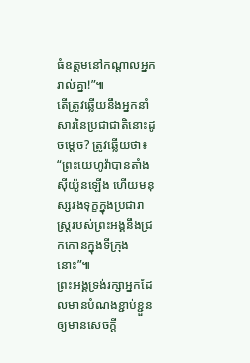ធំឧត្ដមនៅកណ្ដាលអ្នករាល់គ្នា!”៕
តើត្រូវឆ្លើយនឹងអ្នកនាំសារនៃប្រជាជាតិនោះដូចម្ដេច? ត្រូវឆ្លើយថា៖ “ព្រះយេហូវ៉ាបានតាំងស៊ីយ៉ូនឡើង ហើយមនុស្សរងទុក្ខក្នុងប្រជារាស្ត្ររបស់ព្រះអង្គនឹងជ្រកកោនក្នុងទីក្រុងនោះ”៕
ព្រះអង្គទ្រង់រក្សាអ្នកដែលមានបំណងខ្ជាប់ខ្ជួន ឲ្យមានសេចក្ដី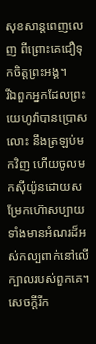សុខសាន្តពេញលេញ ពីព្រោះគេជឿទុកចិត្តព្រះអង្គ។
រីឯពួកអ្នកដែលព្រះយេហូវ៉ាបានប្រោសលោះ នឹងត្រឡប់មកវិញ ហើយចូលមកស៊ីយ៉ូនដោយសម្រែកហ៊ោសប្បាយ ទាំងមានអំណរដ៏អស់កល្បពាក់នៅលើក្បាលរបស់ពួកគេ។ សេចក្ដីរីក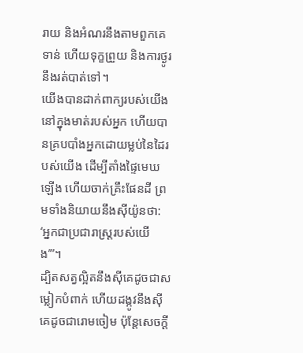រាយ និងអំណរនឹងតាមពួកគេទាន់ ហើយទុក្ខព្រួយ និងការថ្ងូរនឹងរត់បាត់ទៅ។
យើងបានដាក់ពាក្យរបស់យើងនៅក្នុងមាត់របស់អ្នក ហើយបានគ្របបាំងអ្នកដោយម្លប់នៃដៃរបស់យើង ដើម្បីតាំងផ្ទៃមេឃឡើង ហើយចាក់គ្រឹះផែនដី ព្រមទាំងនិយាយនឹងស៊ីយ៉ូនថា: ‘អ្នកជាប្រជារាស្ត្ររបស់យើង’”។
ដ្បិតសត្វល្អិតនឹងស៊ីគេដូចជាសម្លៀកបំពាក់ ហើយដង្កូវនឹងស៊ីគេដូចជារោមចៀម ប៉ុន្តែសេចក្ដី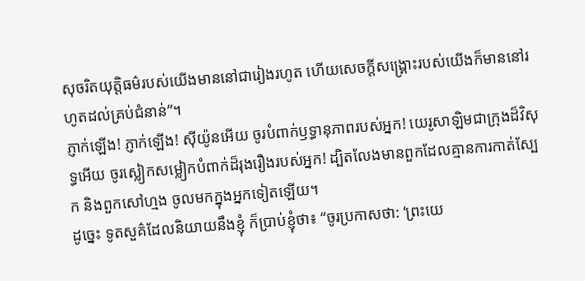សុចរិតយុត្តិធម៌របស់យើងមាននៅជារៀងរហូត ហើយសេចក្ដីសង្គ្រោះរបស់យើងក៏មាននៅរហូតដល់គ្រប់ជំនាន់”។
ភ្ញាក់ឡើង! ភ្ញាក់ឡើង! ស៊ីយ៉ូនអើយ ចូរបំពាក់ឫទ្ធានុភាពរបស់អ្នក! យេរូសាឡិមជាក្រុងដ៏វិសុទ្ធអើយ ចូរស្លៀកសម្លៀកបំពាក់ដ៏រុងរឿងរបស់អ្នក! ដ្បិតលែងមានពួកដែលគ្មានការកាត់ស្បែក និងពួកសៅហ្មង ចូលមកក្នុងអ្នកទៀតឡើយ។
ដូច្នេះ ទូតសួគ៌ដែលនិយាយនឹងខ្ញុំ ក៏ប្រាប់ខ្ញុំថា៖ “ចូរប្រកាសថា: ‘ព្រះយេ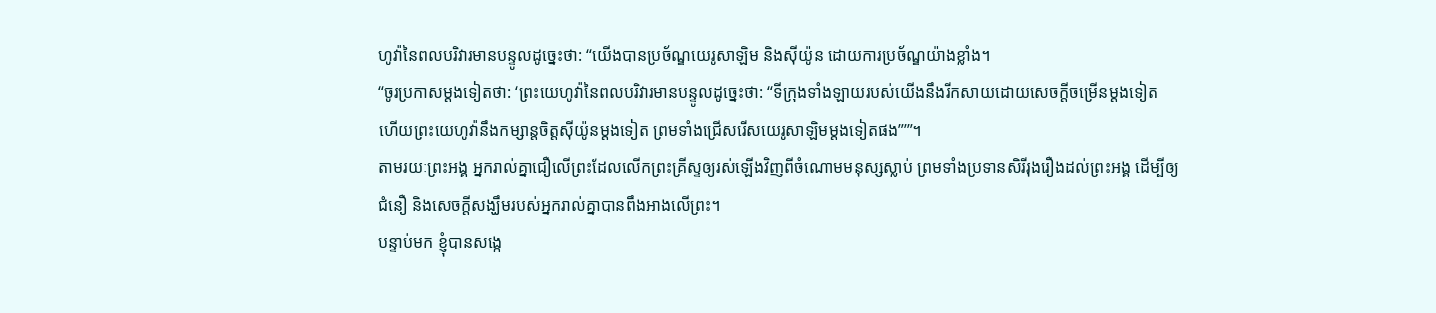ហូវ៉ានៃពលបរិវារមានបន្ទូលដូច្នេះថា: “យើងបានប្រច័ណ្ឌយេរូសាឡិម និងស៊ីយ៉ូន ដោយការប្រច័ណ្ឌយ៉ាងខ្លាំង។
“ចូរប្រកាសម្ដងទៀតថា: ‘ព្រះយេហូវ៉ានៃពលបរិវារមានបន្ទូលដូច្នេះថា: “ទីក្រុងទាំងឡាយរបស់យើងនឹងរីកសាយដោយសេចក្ដីចម្រើនម្ដងទៀត ហើយព្រះយេហូវ៉ានឹងកម្សាន្តចិត្តស៊ីយ៉ូនម្ដងទៀត ព្រមទាំងជ្រើសរើសយេរូសាឡិមម្ដងទៀតផង”’”។
តាមរយៈព្រះអង្គ អ្នករាល់គ្នាជឿលើព្រះដែលលើកព្រះគ្រីស្ទឲ្យរស់ឡើងវិញពីចំណោមមនុស្សស្លាប់ ព្រមទាំងប្រទានសិរីរុងរឿងដល់ព្រះអង្គ ដើម្បីឲ្យជំនឿ និងសេចក្ដីសង្ឃឹមរបស់អ្នករាល់គ្នាបានពឹងអាងលើព្រះ។
បន្ទាប់មក ខ្ញុំបានសង្កេ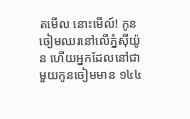តមើល នោះមើល៍! កូនចៀមឈរនៅលើភ្នំស៊ីយ៉ូន ហើយអ្នកដែលនៅជាមួយកូនចៀមមាន ១៤៤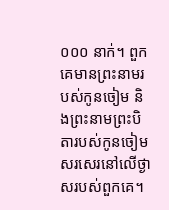០០០ នាក់។ ពួកគេមានព្រះនាមរបស់កូនចៀម និងព្រះនាមព្រះបិតារបស់កូនចៀមសរសេរនៅលើថ្ងាសរបស់ពួកគេ។